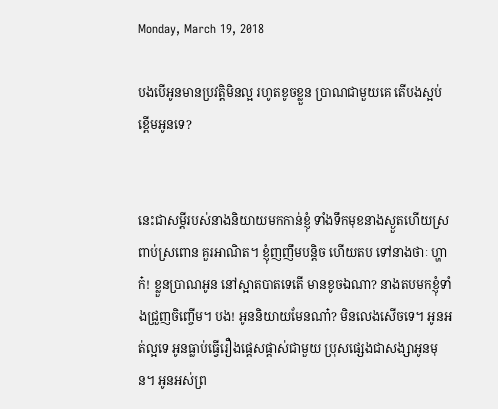Monday, March 19, 2018

បងបើអូនមានប្រវត្ដិមិនល្អ រហូតខូចខ្លួន ប្រាណជាមួយគេ តើបងស្អប់ខ្ពើមអូនទេ?


នេះជាសម្ដីរបស់នាងនិយាយមកកាន់ខ្ញុំ ទាំងទឹកមុខនាងស្ងួតហើយស្រពាប់ស្រពោន គួរអាណិត។ ខ្ញុំញញឹមបន្ដិច ហើយតប ទៅនាងថាៈ ហ្ហាក៎! ខ្លួនប្រាណអូន នៅស្អាតបាតទេតើ មានខូចឯណា? នាងតបមកខ្ញុំទាំងជ្រួញចិញ្ចើម។ បង! អូននិយាយមែនណា៎? មិនលេងសើចទេ។ អូនអត់ល្អទេ អូនធ្លាប់ធ្វើរឿងផ្ដេសផ្ដាស់ជាមួយ ប្រុសផ្សេងជាសង្សាអូនមុន។ អូនអស់ព្រ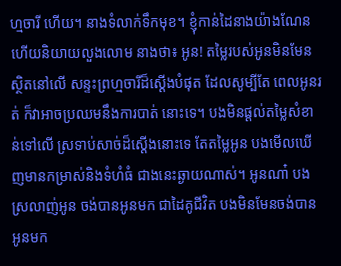ហ្មចារី ហើយ។ នាងទំលាក់ទឹកមុខ។ ខ្ញុំកាន់ដៃនាងយ៉ាងណែន ហើយនិយាយលួងលោម នាងថា៖ អូន! តម្លៃរបស់អូនមិនមែនស្ថិតនៅលើ សន្ទះព្រហ្មចារីដ៏ស្ដើងបំផុត ដែលសូម្បីតែ ពេលអូនរត់ ក៏វាអាចប្រឈមនឹងការបាត់ នោះទេ។ បងមិនផ្ដល់តម្លៃសំខាន់ទៅលើ ស្រទាប់សាច់ដ៏ស្ដើងនោះទេ តែតម្លៃអូន បងមើលឃើញមានកម្រាស់និងទំហំធំ ជាងនេះឆ្ងាយណាស់។ អូនណា៎ បងស្រលាញ់អូន ចង់បានអូនមក ជាដៃគូជីវិត បងមិនមែនចង់បានអូនមក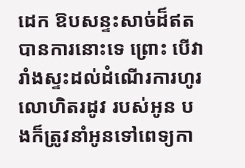ដេក ឱបសន្ទះសាច់ដ៏ឥតបានការនោះទេ ព្រោះ បើវារាំងស្ទះដល់ដំណើរការហូរលោហិតរដូវ របស់អូន បងក៏ត្រូវនាំអូនទៅពេទ្យកា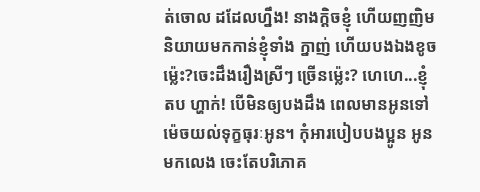ត់ចោល ដដែលហ្នឹង! នាងក្ដិចខ្ញុំ ហើយញញិមនិយាយមកកាន់ខ្ញុំទាំង ក្នាញ់ ហើយបងឯងខូចម៉្លេះ?ចេះដឹងរឿងស្រីៗ ច្រើនម៉្លេះ? ហេហេ...ខ្ញុំតប ហ្ហាក់! បើមិនឲ្យបងដឹង ពេលមានអូនទៅ ម៉េចយល់ទុក្ខធុរៈអូន។ កុំអារបៀបបងប្អូន អូនមកលេង ចេះតែបរិភោគ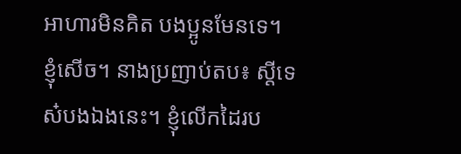អាហារមិនគិត បងប្អូនមែនទេ។ ខ្ញុំសើច។ នាងប្រញាប់តប៖ ស្ដីទេស៎បងឯងនេះ។ ខ្ញុំលើកដៃរប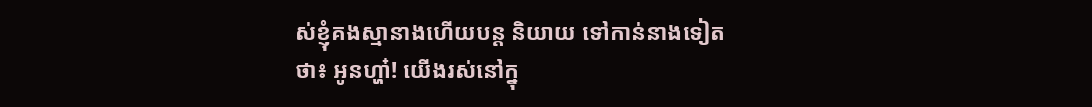ស់ខ្ញុំគងស្មានាងហើយបន្ដ និយាយ ទៅកាន់នាងទៀតថា៖ អូនហ្ហា៎! យើងរស់នៅក្នុ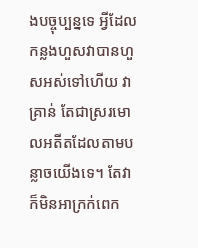ងបច្ចុប្បន្នទេ អ្វីដែល កន្លងហួសវាបានហួសអស់ទៅហើយ វាគ្រាន់ តែជាស្ររមោលអតីតដែលតាមបន្លាចយើងទេ។ តែវាក៏មិនអាក្រក់ពេក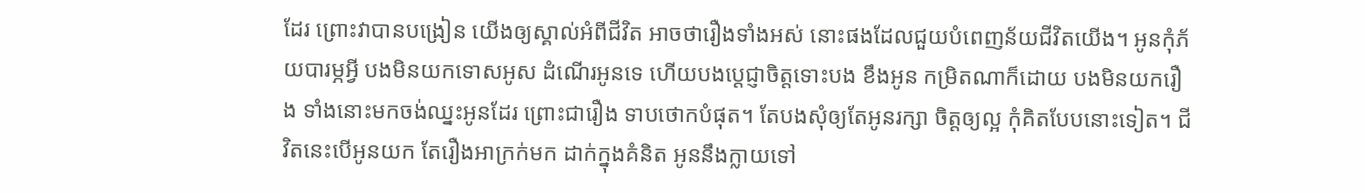ដែរ ព្រោះវាបានបង្រៀន យើងឲ្យស្គាល់អំពីជីវិត អាចថារឿងទាំងអស់ នោះផងដែលជួយបំពេញន័យជីវិតយើង។ អូនកុំភ័យបារម្ភអ្វី បងមិនយកទោសអូស ដំណើរអូនទេ ហើយបងប្ដេជ្ញាចិត្ដទោះបង ខឹងអូន កម្រិតណាក៏ដោយ បងមិនយករឿង ទាំងនោះមកចង់ឈ្នះអូនដែរ ព្រោះជារឿង ទាបថោកបំផុត។ តែបងសុំឲ្យតែអូនរក្សា ចិត្ដឲ្យល្អ កុំគិតបែបនោះទៀត។ ជីវិតនេះបើអូនយក តែរឿងអាក្រក់មក ដាក់ក្នុងគំនិត អូននឹងក្លាយទៅ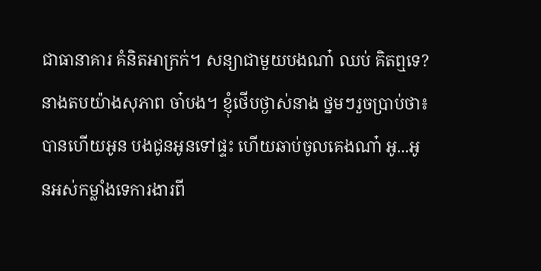ជាធានាគារ គំនិតអាក្រក់។ សន្យាជាមួយបងណា៎ ឈប់ គិតឮទេ? នាងតបយ៉ាងសុភាព ចា៎បង។ ខ្ញុំថើបថ្ងាស់នាង ថ្នមៗរួចប្រាប់ថា៖ បានហើយអូន បងជូនអូនទៅផ្ទះ ហើយឆាប់ចូលគេងណា៎ អូ...អូនអស់កម្លាំងទេការងារពី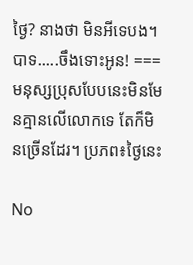ថ្ងៃ? នាងថា មិនអីទេបង។ បាទ.....ចឹងទោះអូន! === មនុស្សប្រុសបែបនេះមិនមែនគ្មានលើលោកទេ តែក៏មិនច្រើនដែរ។ ប្រភព៖ថ្ងៃនេះ

No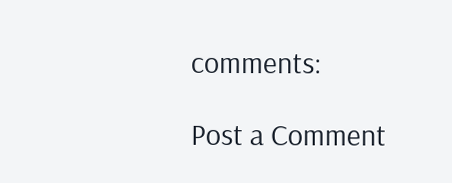comments:

Post a Comment